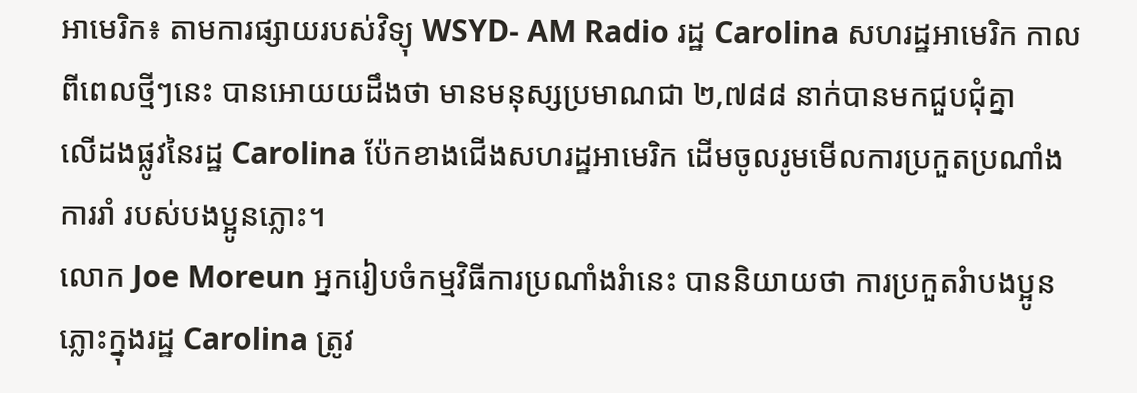អាមេរិក៖ តាមការផ្សាយរបស់វិទ្យុ WSYD- AM Radio រដ្ឋ Carolina សហរដ្ឋអាមេរិក កាល
ពីពេលថ្មីៗនេះ បានអោយយដឹងថា មានមនុស្សប្រមាណជា ២,៧៨៨ នាក់បានមកជួបជុំគ្នា
លើដងផ្លូវនៃរដ្ឋ Carolina ប៉ែកខាងជើងសហរដ្ឋអាមេរិក ដើមចូលរូមមើលការប្រកួតប្រណាំង
ការរាំ របស់បងប្អូនភ្លោះ។
លោក Joe Moreun អ្នករៀបចំកម្មវិធីការប្រណាំងរំានេះ បាននិយាយថា ការប្រកួតរំាបងប្អូន
ភ្លោះក្នុងរដ្ឋ Carolina ត្រូវ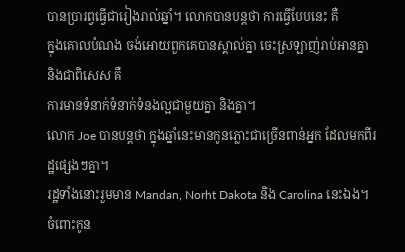បានប្រារព្វធ្វើជារៀងរាល់ឆ្នាំ។ លោកបានបន្ដថា ការធ្វើបែបនេះ គឺ
ក្នុងគោលបំណង ចង់អោយពួកគេបានស្គាល់គ្នា ចេះស្រឡាញ់រាប់អានគ្នា និងជាពិសេស គឺ
ការមានទំនាក់ទំនាក់ទំនងល្អជាមួយគ្នា និងគ្នា។
លោក Joe បានបន្ដថា ក្នុងឆ្នាំនេះមានកូនភ្លោះជាច្រើនពាន់អ្នក ដែលមកពីរដ្ឋផ្សេងៗគ្នា។
រដ្ឋទាំងនោះរួមមាន Mandan, Norht Dakota និង Carolina នេះឯង។ ចំពោះកូន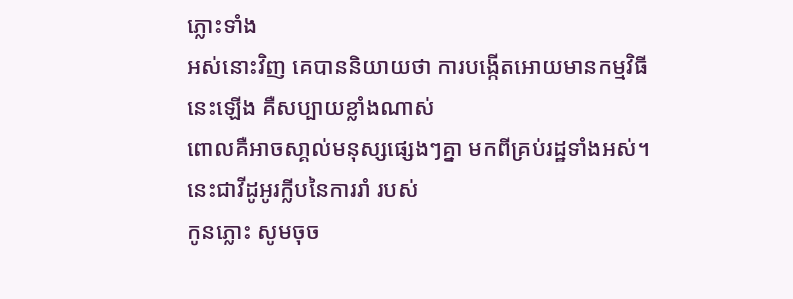ភ្លោះទាំង
អស់នោះវិញ គេបាននិយាយថា ការបង្កើតអោយមានកម្មវិធីនេះឡើង គឺសប្បាយខ្លាំងណាស់
ពោលគឺអាចសា្គល់មនុស្សផ្សេងៗគ្នា មកពីគ្រប់រដ្ឋទាំងអស់។ នេះជាវីដូអូរក្លីបនៃការរាំ របស់
កូនភ្លោះ សូមចុច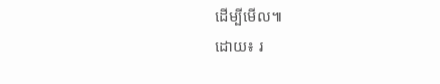ដើម្បីមើល៕
ដោយ៖ រ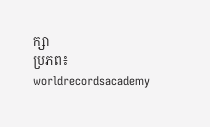ក្សា
ប្រភព៖ worldrecordsacademy